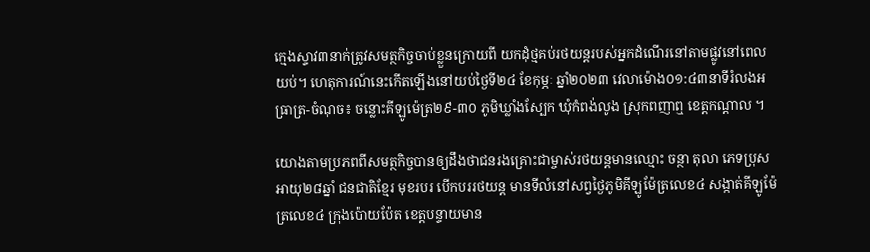ក្មេងស្ទាវ៣នាក់ត្រូវសមត្ថកិច្ចចាប់ខ្លួនក្រោយពី យកដុំថ្មគប់រថយន្តរបស់អ្នកដំណើរនៅតាមផ្លូវនៅពេលយប់។ ហេតុការណ៍នេះកើតឡើងនៅយប់ថ្ងៃទី២៤ ខែកុម្ភៈ ឆ្នាំ២០២៣ វេលាម៉ោង០១:៤៣នាទីរំលងអធ្រាត្រ-ចំណុច៖ ចន្លោះគីឡូម៉េត្រ២៩-៣០ ភូមិឃ្លាំងស្បែក ឃុំកំពង់លូង ស្រុកពញាឮ ខេត្តកណ្ដាល ។

យោងតាមប្រភពពីសមត្ថកិច្ចបានឲ្យដឹងថាជនរងគ្រោះជាម្ចាស់រថយន្តមានឈ្មោះ ចន្ថា តុលា ភេទប្រុស អាយុ២៨ឆ្នាំ ជនជាតិខ្មែរ មុខរបរ បើកបររថយន្ត មានទីលំនៅសព្វថ្ងៃភូមិគីឡូម៉ែត្រលេខ៤ សង្កាត់គីឡូម៉ែត្រលេខ៤ ក្រុងប៉ោយប៉ែត ខេត្តបន្ទាយមាន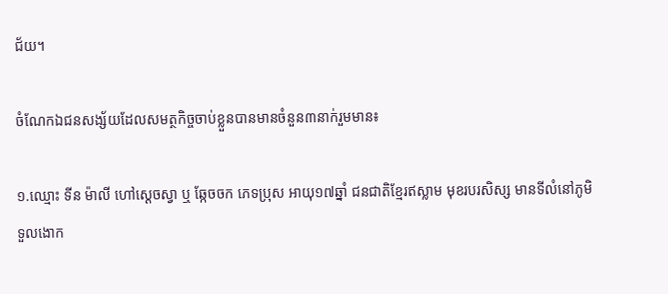ជ័យ។

ចំណែកឯជនសង្ស័យដែលសមត្ថកិច្ចចាប់ខ្លួនបានមានចំនួន៣នាក់រួមមាន៖

១.ឈ្មោះ ទីន ម៉ាលី ហៅស្តេចស្វា ឬ ឆ្កែចចក ភេទប្រុស អាយុ១៧ឆ្នាំ ជនជាតិខ្មែរឥស្លាម មុខរបរសិស្ស មានទីលំនៅភូមិទួលងោក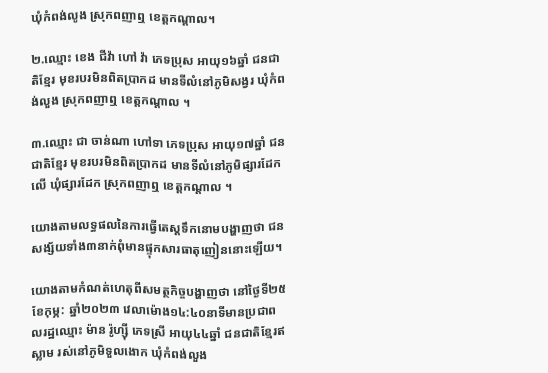ឃុំកំពង់លូង ស្រុកពញាឮ ខេត្តកណ្ដាល។

២.ឈ្មោះ ខេង ជីវ៉ា ហៅ វ៉ា ភេទប្រុស អាយុ១៦ឆ្នាំ ជនជាតិខ្មែរ មុខរបរមិនពិតប្រាកដ មានទីលំនៅភូមិសង្វរ ឃុំកំពង់លួង ស្រុកពញាឮ ខេត្តកណ្ដាល ។

៣.ឈ្មោះ ជា ចាន់ណា ហៅទា ភេទប្រុស អាយុ១៧ឆ្នាំ ជនជាតិខ្មែរ មុខរបរមិនពិតប្រាកដ មានទីលំនៅភូមិផ្សារដែកលើ ឃុំផ្សារដែក ស្រុកពញាឮ ខេត្តកណ្ដាល ។

យោងតាមលទ្ធផលនៃការធ្វើតេស្តទឹកនោមបង្ហាញថា ជនសង្ស័យទាំង៣នាក់ពុំមានផ្ទុកសារធាតុញៀននោះឡើយ។

យោងតាមកំណត់ហេតុពីសមត្ថកិច្ចបង្ហាញថា នៅថ្ងៃទី២៥ ខែកុម្ភ: ឆ្នាំ២០២៣ វេលាម៉ោង១៤:៤០នាទីមានប្រជាពលរដ្ឋឈ្មោះ ម៉ាន រ៉ូហ្ស៊ី ភេទស្រី អាយុ៤៤ឆ្នាំ ជនជាតិខ្មែរឥស្លាម រស់នៅភូមិទួលងោក ឃុំកំពង់លួង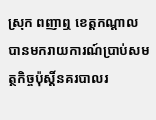ស្រុក ពញាឮ ខេត្តកណ្តាល បានមករាយការណ៍ប្រាប់សមត្ថកិច្ចប៉ុស្តិ៍នគរបាលរ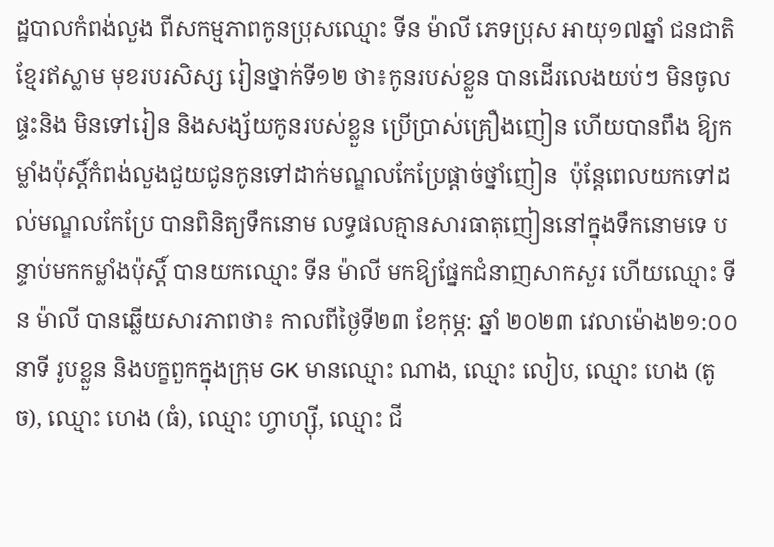ដ្ឋបាលកំពង់លួង ពីសកម្មភាពកូនប្រុសឈ្មោះ ទីន ម៉ាលី ភេទប្រុស អាយុ១៧ឆ្នាំ ជនជាតិ ខ្មែរឥស្លាម មុខរបរសិស្ស រៀនថ្នាក់ទី១២ ថា៖កូនរបស់ខ្លួន បានដើរលេងយប់ៗ មិនចូលផ្ទះនិង មិនទៅរៀន និងសង្ស័យកូនរបស់ខ្លួន ប្រើប្រាស់គ្រឿងញៀន ហើយបានពឹង ឱ្យកម្លាំងប៉ុស្តិ៍កំពង់លួងជួយជូនកូនទៅដាក់មណ្ឌលកែប្រែផ្តាច់ថ្នាំញៀន  ប៉ុន្តែពេលយកទៅដល់មណ្ឌលកែប្រែ បានពិនិត្យទឹកនោម លទ្ធផលគ្មានសារធាតុញៀននៅក្នុងទឹកនោមទេ បន្ទាប់មកកម្លាំងប៉ុស្តិ៍ បានយកឈ្មោះ ទីន ម៉ាលី មកឱ្យផ្នែកជំនាញសាកសួរ ហើយឈ្មោះ ទីន ម៉ាលី បានឆ្លើយសារភាពថា៖ កាលពីថ្ងៃទី២៣ ខែកុម្ភ: ឆ្នាំ ២០២៣ វេលាម៉ោង២១:០០នាទី រូបខ្លួន និងបក្ខពួកក្នុងក្រុម GK មានឈ្មោះ ណាង, ឈ្មោះ លៀប, ឈ្មោះ ហេង (តូច), ឈ្មោះ ហេង (ធំ), ឈ្មោះ ហ្វាហ្ស៊ី, ឈ្មោះ ជី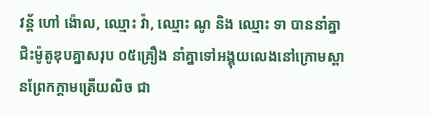វន្ត័ ហៅ ង៉ោល, ឈ្មោះ វ៉ា, ឈ្មោះ ណូ និង ឈ្មោះ ទា បាននាំគ្នាជិះម៉ូតូឌុបគ្នាសរុប ០៥គ្រឿង នាំគ្នាទៅអង្គុយលេងនៅក្រោមស្ពានព្រែកក្តាមត្រើយលិច ជា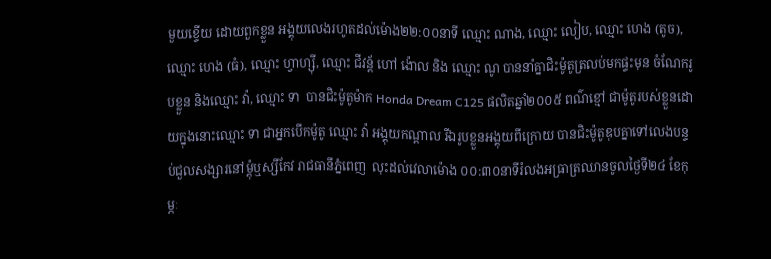មួយខ្ទើយ ដោយពួកខ្លួន អង្គុយលេងរហូតដល់ម៉ោង២២:០០នាទី ឈ្មោះ ណាង, ឈ្មោះ លៀប, ឈ្មោះ ហេង (តូច), ឈ្មោះ ហេង (ធំ), ឈ្មោះ ហ្វាហ្ស៊ី, ឈ្មោះ ជីវន្ត័ ហៅ ង៉ោល និង ឈ្មោះ ណូ បាននាំគ្នាជិះម៉ូតូត្រលប់មកផ្ទះមុន ចំណែករូបខ្លួន និងឈ្មោះ វ៉ា, ឈ្មោះ ទា  បានជិះម៉ូតូម៉ាក Honda Dream C125 ផលិតឆ្នាំ២០០៥ ពណ៌ខ្មៅ ជាម៉ូតូរបស់ខ្លួនដោយក្នុងនោះឈ្មោះ ទា ជាអ្នកបើកម៉ូតូ ឈ្មោះ វ៉ា អង្គុយកណ្តាល រីឯរូបខ្លួនអង្គុយពីក្រោយ បានជិះម៉ូតូឌុបគ្នាទៅលេងបន្ទប់ជួលសង្សារនៅម្តុំឬស្សីកែវ រាជធានីភ្នំពេញ  លុះដល់វេលាម៉ោង ០០:៣០នាទីរំលងអធ្រាត្រឈានចូលថ្ងៃទី២៤ ខែកុម្ភៈ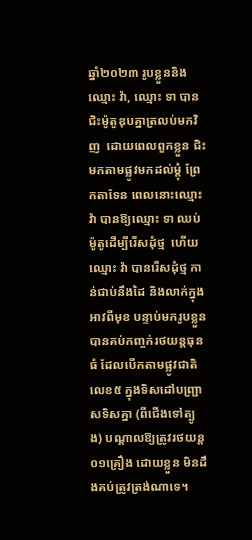ឆ្នាំ២០២៣ រូបខ្លួននិង ឈ្មោះ វ៉ា, ឈ្មោះ ទា បានជិះម៉ូតូឌុបគ្នាត្រលប់មកវិញ  ដោយពេលពួកខ្លួន ជិះមកតាមផ្លូវមកដល់ម្តុំ ព្រែកតាទែន ពេលនោះឈ្មោះ វ៉ា បានឱ្យឈ្មោះ ទា ឈប់ម៉ូតូដើម្បីរើសដុំថ្ម  ហើយឈ្មោះ វ៉ា បានរើសដុំថ្ម កាន់ជាប់នឹងដៃ និងលាក់ក្នុងអាវពីមុខ បន្ទាប់មករូបខ្លួនបានគប់កញ្ចក់រថយន្តធុនធំ ដែលបើកតាមផ្លូវជាតិលេខ៥ ក្នុងទិសដៅបញ្ជ្រាសទិសគ្នា (ពីជើងទៅត្បូង) បណ្តាលឱ្យត្រូវរថយន្ត ០១គ្រឿង ដោយខ្លួន មិនដឹងគប់ត្រូវត្រង់ណាទេ។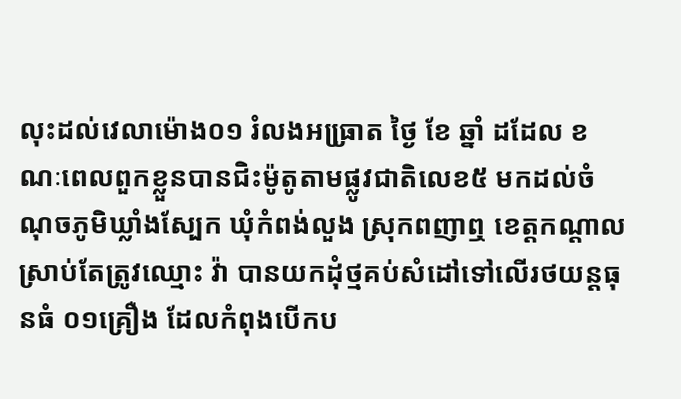លុះដល់វេលាម៉ោង០១ រំលងអធ្រា្រត ថ្ងៃ ខែ ឆ្នាំ ដដែល ខណៈពេលពួកខ្លួនបានជិះម៉ូតូតាមផ្លូវជាតិលេខ៥ មកដល់ចំណុចភូមិឃ្លាំងស្បែក ឃុំកំពង់លួង ស្រុកពញាឮ ខេត្តកណ្តាល ស្រាប់តែត្រូវឈ្មោះ វ៉ា បានយកដុំថ្មគប់សំដៅទៅលើរថយន្តធុនធំ ០១គ្រឿង ដែលកំពុងបើកប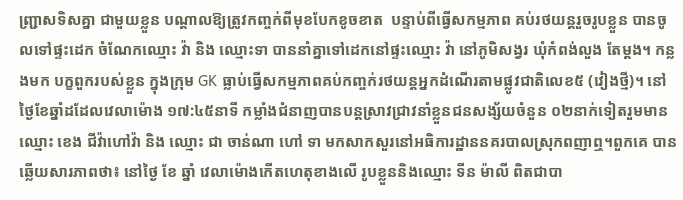ញ្ជ្រាសទិសគ្នា ជាមួយខ្លួន បណ្តាលឱ្យត្រូវកញ្ចក់ពីមុខបែកខូចខាត  បន្ទាប់ពីធ្វើសកម្មភាព គប់រថយន្តរួចរូបខ្លួន បានចូលទៅផ្ទះដេក ចំណែកឈ្មោះ វ៉ា និង ឈ្មោះទា បាននាំគ្នាទៅដេកនៅផ្ទះឈ្មោះ វ៉ា នៅភូមិសង្វរ ឃុំកំពង់លួង តែម្តង។ កន្លងមក បក្ខពួករបស់ខ្លួន ក្នុងក្រុម GK ធ្លាប់ធ្វើសកម្មភាពគប់កញ្ចក់រថយន្តអ្នកដំណើរតាមផ្លូវជាតិលេខ៥ (វៀងថ្មី)។ នៅថ្ងៃខែឆ្នាំដដែលវេលាម៉ោង ១៧:៤៥នាទី កម្លាំងជំនាញបានបន្តស្រាវជ្រាវនាំខ្លួនជនសង្ស័យចំនួន ០២នាក់ទៀតរួមមាន ឈ្មោះ ខេង ជីវ៉ាហៅវ៉ា និង ឈ្មោះ ជា ចាន់ណា ហៅ ទា មកសាកសួរនៅអធិការដ្ឋាននគរបាលស្រុកពញាឮ។ពួកគេ បានឆ្លើយសារភាពថា៖ នៅថ្ងៃ ខែ ឆ្នាំ វេលាម៉ោងកើតហេតុខាងលើ រូបខ្លួននិងឈ្មោះ ទីន ម៉ាលី ពិតជាបា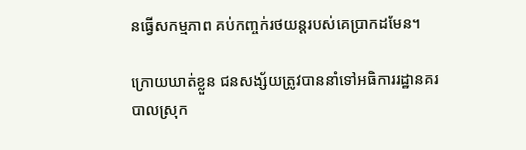នធ្វើសកម្មភាព គប់កញ្ចក់រថយន្តរបស់គេប្រាកដមែន។

ក្រោយឃាត់ខ្លួន ជនសង្ស័យត្រូវបាននាំទៅអធិការរដ្ឋានគរបាលស្រុក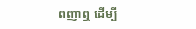ពញាឮ ដើម្បី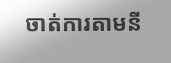ចាត់ការតាមនី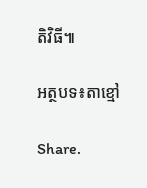តិវិធី៕

អត្ថបទ៖តាខ្មៅ

Share.